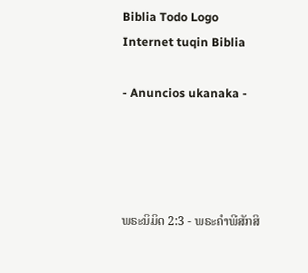Biblia Todo Logo
Internet tuqin Biblia

- Anuncios ukanaka -




ພຣະນິມິດ 2:3 - ພຣະຄຳພີສັກສິ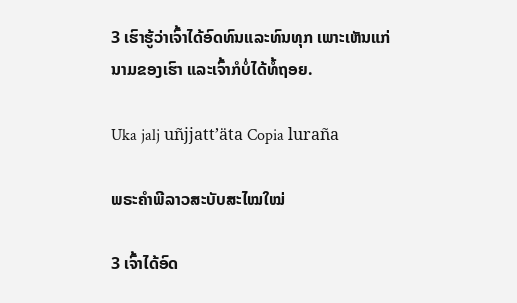3 ເຮົາຮູ້ວ່າເຈົ້າໄດ້ອົດທົນແລະທົນທຸກ ເພາະເຫັນແກ່ນາມຂອງເຮົາ ແລະເຈົ້າກໍບໍ່ໄດ້ທໍ້ຖອຍ.

Uka jalj uñjjattʼäta Copia luraña

ພຣະຄຳພີລາວສະບັບສະໄໝໃໝ່

3 ເຈົ້າໄດ້ອົດ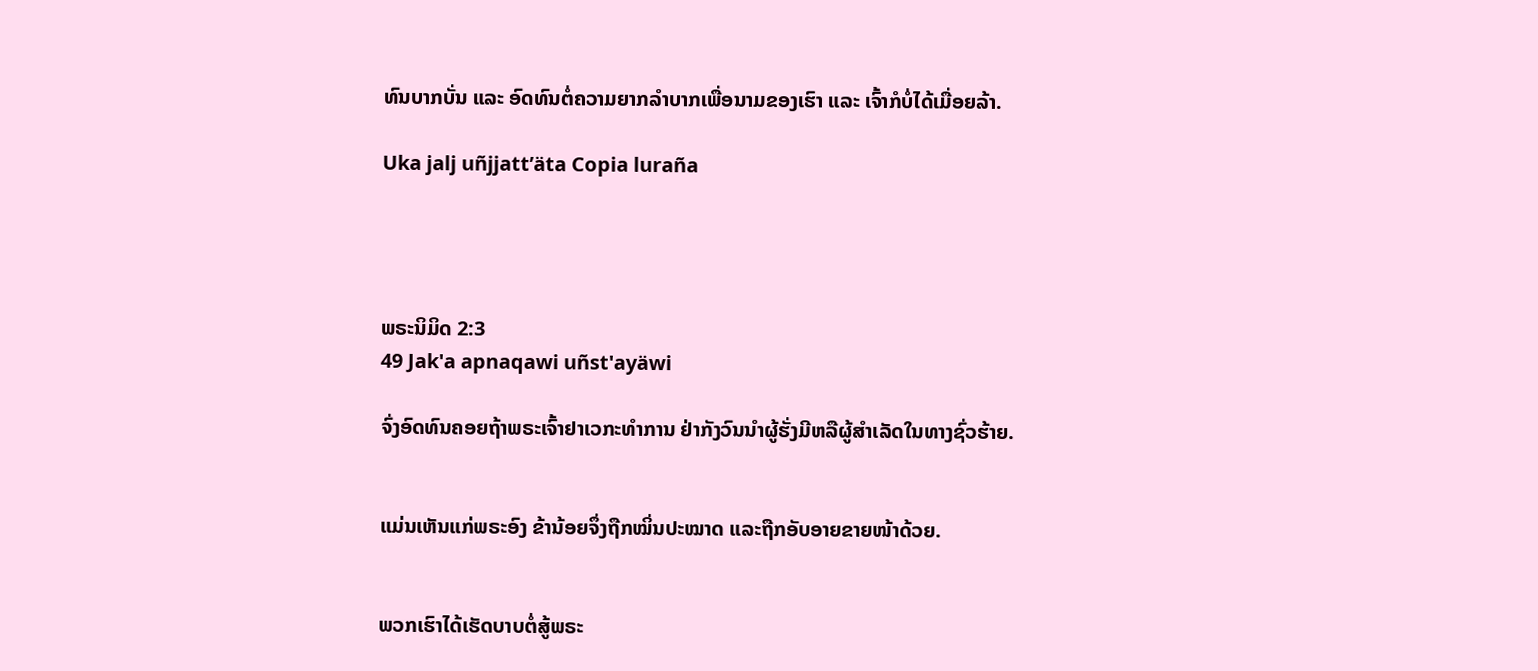ທົນບາກບັ່ນ ແລະ ອົດທົນຕໍ່ຄວາມຍາກລໍາບາກເພື່ອນາມຂອງເຮົາ ແລະ ເຈົ້າກໍບໍ່ໄດ້ເມື່ອຍລ້າ.

Uka jalj uñjjattʼäta Copia luraña




ພຣະນິມິດ 2:3
49 Jak'a apnaqawi uñst'ayäwi

ຈົ່ງອົດທົນຄອຍຖ້າພຣະເຈົ້າຢາເວກະທຳການ ຢ່າກັງວົນນຳຜູ້ຮັ່ງມີຫລືຜູ້ສຳເລັດໃນທາງຊົ່ວຮ້າຍ.


ແມ່ນເຫັນແກ່ພຣະອົງ ຂ້ານ້ອຍຈຶ່ງຖືກໝິ່ນປະໝາດ ແລະຖືກອັບອາຍຂາຍໜ້າດ້ວຍ.


ພວກເຮົາໄດ້ເຮັດບາບຕໍ່ສູ້ພຣະ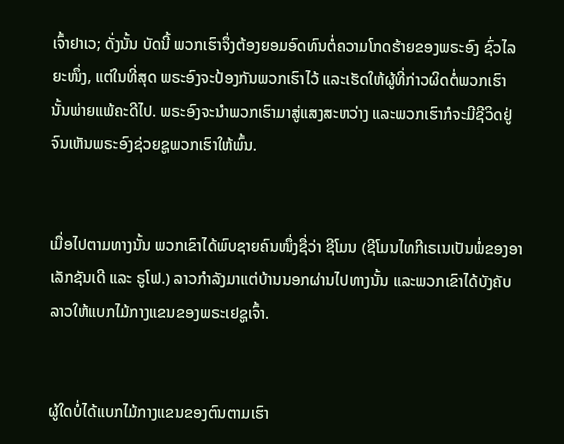ເຈົ້າຢາເວ; ດັ່ງນັ້ນ ບັດນີ້ ພວກເຮົາຈຶ່ງຕ້ອງຍອມອົດທົນຕໍ່ຄວາມໂກດຮ້າຍຂອງພຣະອົງ ຊົ່ວໄລຍະໜຶ່ງ, ແຕ່ໃນທີ່ສຸດ ພຣະອົງຈະປ້ອງກັນພວກເຮົາໄວ້ ແລະເຮັດໃຫ້ຜູ້ທີ່ກ່າວຜິດຕໍ່ພວກເຮົານັ້ນພ່າຍແພ້ຄະດີໄປ. ພຣະອົງຈະນຳພວກເຮົາມາສູ່ແສງສະຫວ່າງ ແລະພວກເຮົາກໍຈະມີຊີວິດຢູ່ ຈົນເຫັນພຣະອົງຊ່ວຍຊູພວກເຮົາໃຫ້ພົ້ນ.


ເມື່ອໄປຕາມທາງນັ້ນ ພວກເຂົາໄດ້ພົບຊາຍຄົນໜຶ່ງຊື່ວ່າ ຊີໂມນ (ຊີໂມນໄທກີເຣເນເປັນພໍ່ຂອງອາເລັກຊັນເດີ ແລະ ຣູໂຟ.) ລາວກຳລັງມາແຕ່ບ້ານນອກຜ່ານໄປທາງນັ້ນ ແລະພວກເຂົາໄດ້ບັງຄັບລາວໃຫ້ແບກໄມ້ກາງແຂນຂອງພຣະເຢຊູເຈົ້າ.


ຜູ້ໃດບໍ່ໄດ້ແບກໄມ້ກາງແຂນຂອງຕົນຕາມເຮົາ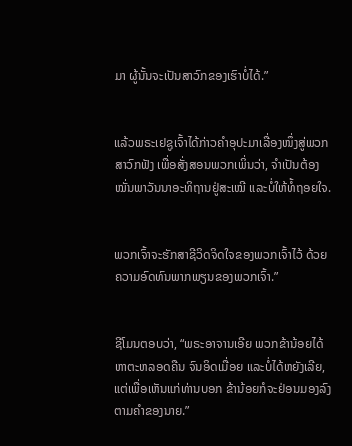ມາ ຜູ້ນັ້ນຈະເປັນສາວົກຂອງເຮົາບໍ່ໄດ້.”


ແລ້ວພຣະເຢຊູເຈົ້າໄດ້ກ່າວຄຳອຸປະມາເລື່ອງໜຶ່ງສູ່ພວກສາວົກຟັງ ເພື່ອສັ່ງສອນພວກເພິ່ນວ່າ, ຈຳເປັນຕ້ອງໝັ່ນພາວັນນາອະທິຖານຢູ່ສະເໝີ ແລະບໍ່ໃຫ້ທໍ້ຖອຍໃຈ.


ພວກເຈົ້າຈະຮັກສາຊີວິດຈິດໃຈຂອງພວກເຈົ້າໄວ້ ດ້ວຍຄວາມອົດທົນພາກພຽນຂອງພວກເຈົ້າ.”


ຊີໂມນຕອບວ່າ, “ພຣະອາຈານເອີຍ ພວກຂ້ານ້ອຍໄດ້ຫາຕະຫລອດຄືນ ຈົນອິດເມື່ອຍ ແລະບໍ່ໄດ້ຫຍັງເລີຍ, ແຕ່ເພື່ອເຫັນແກ່ທ່ານບອກ ຂ້ານ້ອຍກໍຈະຢ່ອນມອງລົງຕາມຄຳຂອງນາຍ.”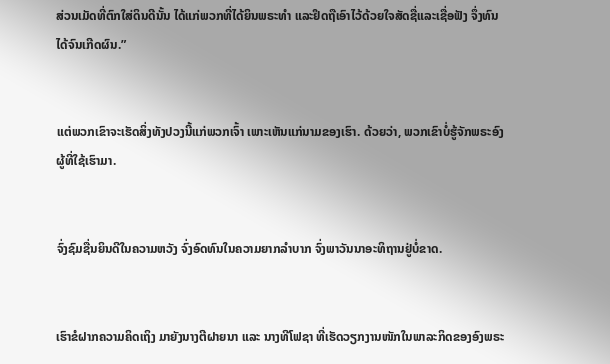ສ່ວນເມັດທີ່ຕົກໃສ່ດິນດີນັ້ນ ໄດ້ແກ່ພວກທີ່ໄດ້ຍິນພຣະທຳ ແລະຢຶດຖືເອົາໄວ້ດ້ວຍໃຈສັດຊື່ແລະເຊື່ອຟັງ ຈຶ່ງທົນໄດ້ຈົນເກີດຜົນ.”


ແຕ່ພວກເຂົາຈະເຮັດສິ່ງທັງປວງນີ້ແກ່ພວກເຈົ້າ ເພາະເຫັນແກ່ນາມຂອງເຮົາ. ດ້ວຍວ່າ, ພວກເຂົາບໍ່ຮູ້ຈັກພຣະອົງຜູ້ທີ່ໃຊ້ເຮົາມາ.


ຈົ່ງຊົມຊື່ນຍິນດີໃນຄວາມຫວັງ ຈົ່ງອົດທົນໃນຄວາມຍາກລຳບາກ ຈົ່ງພາວັນນາອະທິຖານຢູ່ບໍ່ຂາດ.


ເຮົາຂໍຝາກຄວາມຄິດເຖິງ ມາຍັງນາງຕີຝາຍນາ ແລະ ນາງທີໂຟຊາ ທີ່ເຮັດວຽກງານໜັກໃນພາລະກິດຂອງອົງພຣະ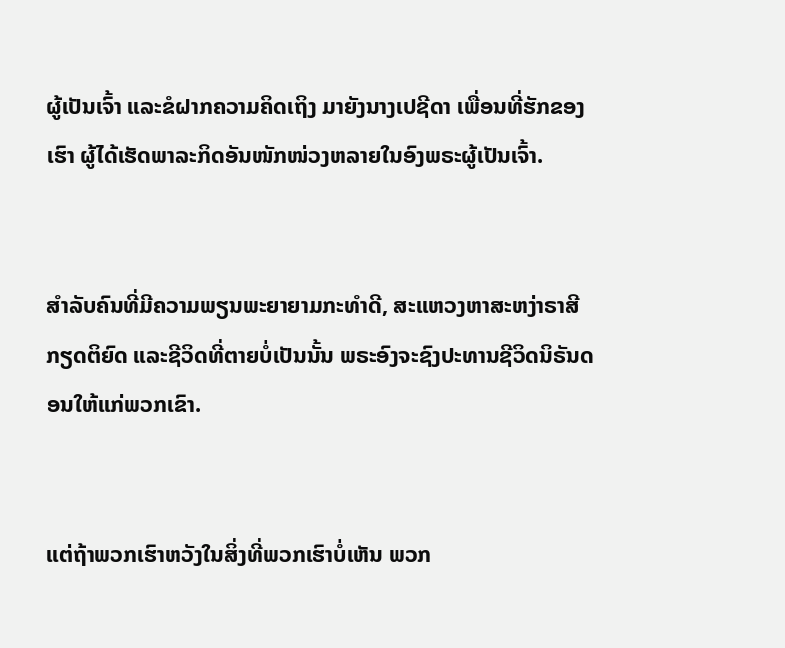ຜູ້ເປັນເຈົ້າ ແລະຂໍຝາກຄວາມຄິດເຖິງ ມາຍັງນາງເປຊີດາ ເພື່ອນທີ່ຮັກຂອງເຮົາ ຜູ້ໄດ້ເຮັດພາລະກິດອັນໜັກໜ່ວງຫລາຍໃນອົງພຣະຜູ້ເປັນເຈົ້າ.


ສຳລັບຄົນທີ່ມີຄວາມພຽນພະຍາຍາມກະທຳດີ, ສະແຫວງຫາສະຫງ່າຣາສີ ກຽດຕິຍົດ ແລະຊີວິດທີ່ຕາຍບໍ່ເປັນນັ້ນ ພຣະອົງຈະຊົງປະທານຊີວິດນິຣັນດອນໃຫ້ແກ່ພວກເຂົາ.


ແຕ່ຖ້າພວກເຮົາຫວັງໃນສິ່ງທີ່ພວກເຮົາບໍ່ເຫັນ ພວກ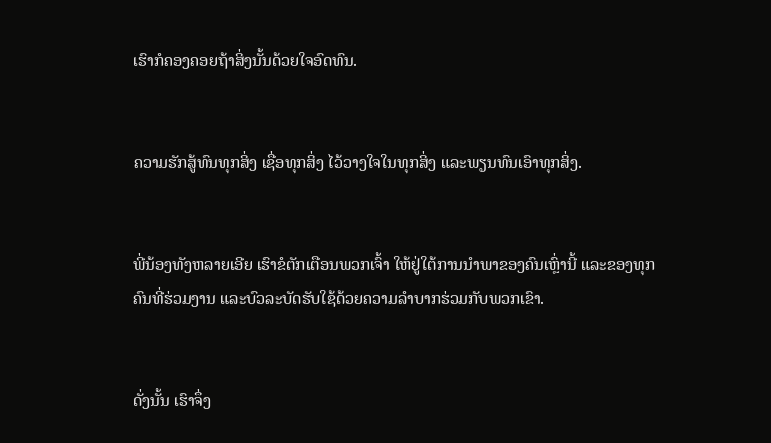ເຮົາກໍຄອງຄອຍຖ້າສິ່ງນັ້ນດ້ວຍໃຈອົດທົນ.


ຄວາມຮັກສູ້ທົນທຸກສິ່ງ ເຊື່ອທຸກສິ່ງ ໄວ້ວາງໃຈໃນທຸກສິ່ງ ແລະພຽນທົນເອົາທຸກສິ່ງ.


ພີ່ນ້ອງທັງຫລາຍເອີຍ ເຮົາຂໍຕັກເຕືອນພວກເຈົ້າ ໃຫ້ຢູ່ໃຕ້ການນຳພາຂອງຄົນເຫຼົ່ານີ້ ແລະຂອງທຸກຄົນທີ່ຮ່ວມງານ ແລະບົວລະບັດຮັບໃຊ້ດ້ວຍຄວາມລຳບາກຮ່ວມກັບພວກເຂົາ.


ດັ່ງນັ້ນ ເຮົາຈຶ່ງ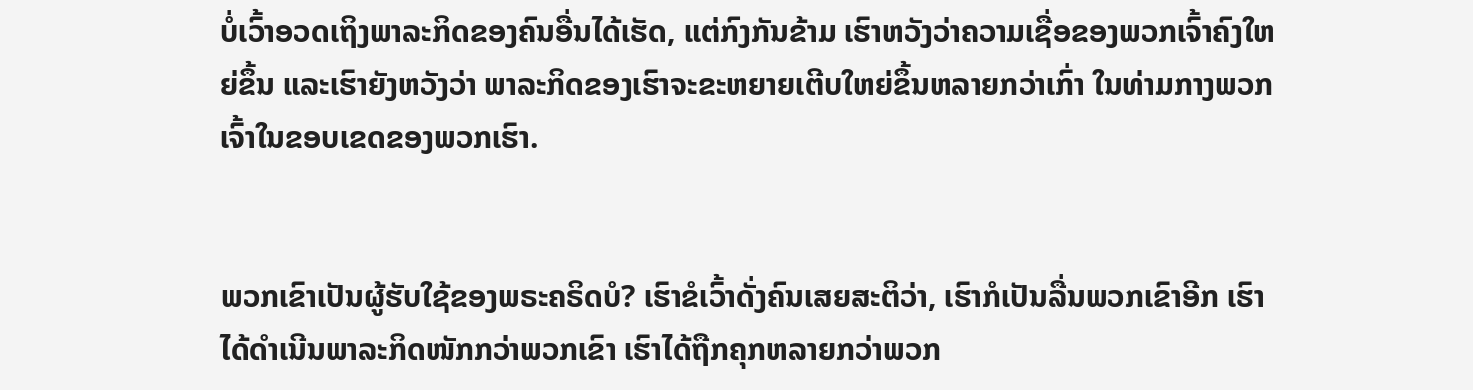ບໍ່ເວົ້າອວດເຖິງພາລະກິດຂອງຄົນອື່ນໄດ້ເຮັດ, ແຕ່ກົງກັນຂ້າມ ເຮົາຫວັງວ່າຄວາມເຊື່ອຂອງພວກເຈົ້າຄົງໃຫຍ່ຂຶ້ນ ແລະເຮົາຍັງຫວັງວ່າ ພາລະກິດຂອງເຮົາຈະຂະຫຍາຍເຕີບໃຫຍ່ຂຶ້ນຫລາຍກວ່າເກົ່າ ໃນທ່າມກາງພວກເຈົ້າໃນຂອບເຂດຂອງພວກເຮົາ.


ພວກເຂົາເປັນຜູ້ຮັບໃຊ້ຂອງພຣະຄຣິດບໍ? ເຮົາຂໍເວົ້າດັ່ງຄົນເສຍສະຕິວ່າ, ເຮົາກໍເປັນລື່ນພວກເຂົາອີກ ເຮົາໄດ້ດຳເນີນພາລະກິດໜັກກວ່າພວກເຂົາ ເຮົາໄດ້ຖືກຄຸກຫລາຍກວ່າພວກ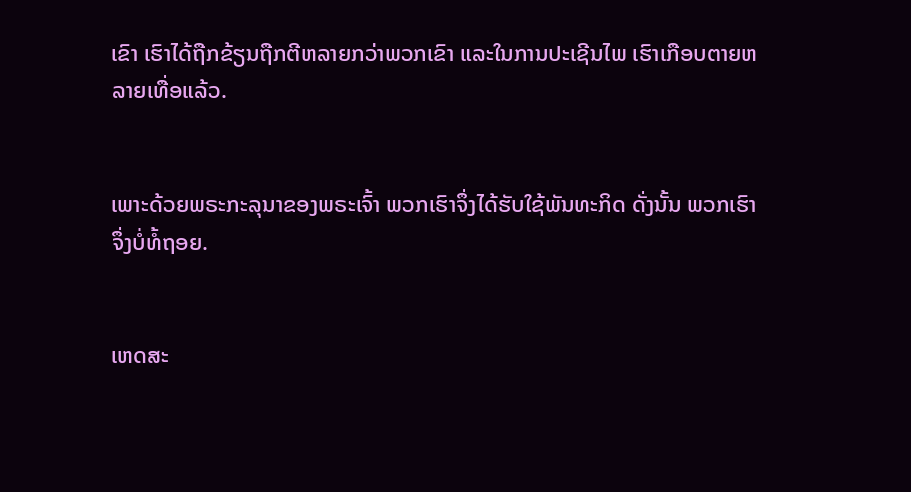ເຂົາ ເຮົາໄດ້ຖືກຂ້ຽນຖືກຕີຫລາຍກວ່າພວກເຂົາ ແລະໃນການປະເຊີນໄພ ເຮົາເກືອບຕາຍຫລາຍເທື່ອແລ້ວ.


ເພາະດ້ວຍພຣະກະລຸນາຂອງພຣະເຈົ້າ ພວກເຮົາຈຶ່ງໄດ້ຮັບໃຊ້ພັນທະກິດ ດັ່ງນັ້ນ ພວກເຮົາຈຶ່ງບໍ່ທໍ້ຖອຍ.


ເຫດສະ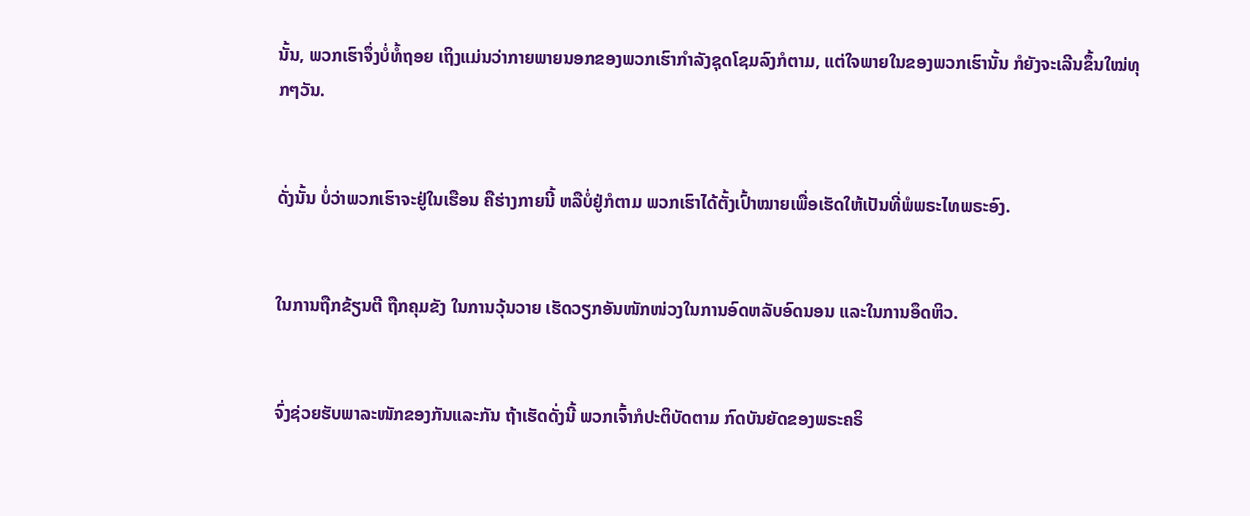ນັ້ນ, ພວກເຮົາຈຶ່ງບໍ່ທໍ້ຖອຍ ເຖິງແມ່ນວ່າກາຍພາຍນອກຂອງພວກເຮົາກຳລັງຊຸດໂຊມລົງກໍຕາມ, ແຕ່ໃຈພາຍໃນຂອງພວກເຮົານັ້ນ ກໍຍັງຈະເລີນຂຶ້ນໃໝ່ທຸກໆວັນ.


ດັ່ງນັ້ນ ບໍ່ວ່າພວກເຮົາຈະຢູ່ໃນເຮືອນ ຄືຮ່າງກາຍນີ້ ຫລືບໍ່ຢູ່ກໍຕາມ ພວກເຮົາໄດ້ຕັ້ງເປົ້າໝາຍເພື່ອເຮັດໃຫ້ເປັນທີ່ພໍພຣະໄທພຣະອົງ.


ໃນການຖືກຂ້ຽນຕີ ຖືກຄຸມຂັງ ໃນການວຸ້ນວາຍ ເຮັດວຽກອັນໜັກໜ່ວງໃນການອົດຫລັບອົດນອນ ແລະໃນການອຶດຫິວ.


ຈົ່ງຊ່ວຍຮັບພາລະໜັກຂອງກັນແລະກັນ ຖ້າເຮັດດັ່ງນີ້ ພວກເຈົ້າກໍປະຕິບັດຕາມ ກົດບັນຍັດຂອງພຣະຄຣິ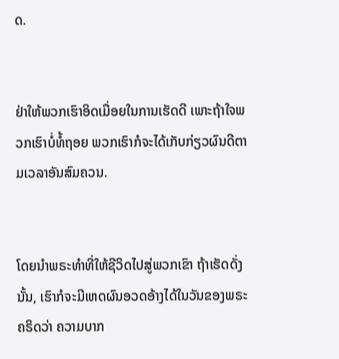ດ.


ຢ່າໃຫ້ພວກເຮົາອິດເມື່ອຍໃນການເຮັດດີ ເພາະຖ້າໃຈພວກເຮົາບໍ່ທໍ້ຖອຍ ພວກເຮົາກໍຈະໄດ້ເກັບກ່ຽວຜົນດີຕາມເວລາອັນສົມຄວນ.


ໂດຍນຳພຣະທຳທີ່ໃຫ້ຊີວິດໄປສູ່ພວກເຂົາ ຖ້າເຮັດດັ່ງນັ້ນ, ເຮົາກໍຈະມີເຫດຜົນອວດອ້າງໄດ້ໃນວັນຂອງພຣະຄຣິດວ່າ ຄວາມບາກ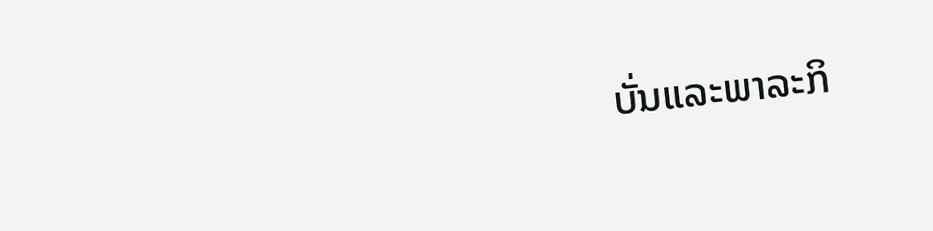ບັ່ນແລະພາລະກິ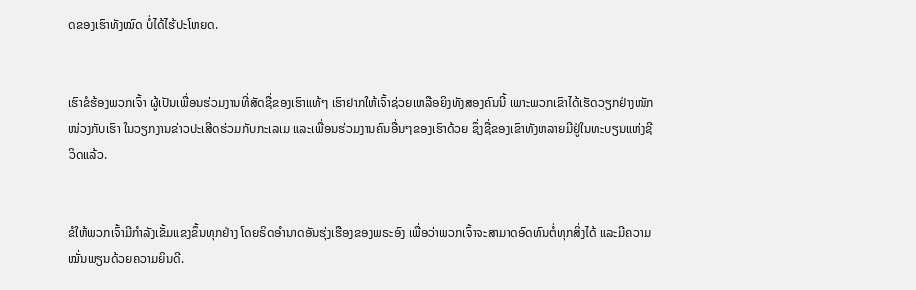ດຂອງເຮົາທັງໝົດ ບໍ່ໄດ້ໄຮ້ປະໂຫຍດ.


ເຮົາຂໍຮ້ອງພວກເຈົ້າ ຜູ້ເປັນເພື່ອນຮ່ວມງານທີ່ສັດຊື່ຂອງເຮົາແທ້ໆ ເຮົາຢາກໃຫ້ເຈົ້າຊ່ວຍເຫລືອຍິງທັງສອງຄົນນີ້ ເພາະພວກເຂົາໄດ້ເຮັດວຽກຢ່າງໜັກໜ່ວງກັບເຮົາ ໃນວຽກງານຂ່າວປະເສີດຮ່ວມກັບກະເລເມ ແລະເພື່ອນຮ່ວມງານຄົນອື່ນໆຂອງເຮົາດ້ວຍ ຊຶ່ງຊື່ຂອງເຂົາທັງຫລາຍມີຢູ່ໃນທະບຽນແຫ່ງຊີວິດແລ້ວ.


ຂໍໃຫ້ພວກເຈົ້າມີກຳລັງເຂັ້ມແຂງຂຶ້ນທຸກຢ່າງ ໂດຍຣິດອຳນາດອັນຮຸ່ງເຮືອງຂອງພຣະອົງ ເພື່ອວ່າພວກເຈົ້າຈະສາມາດອົດທົນຕໍ່ທຸກສິ່ງໄດ້ ແລະມີຄວາມໝັ່ນພຽນດ້ວຍຄວາມຍິນດີ.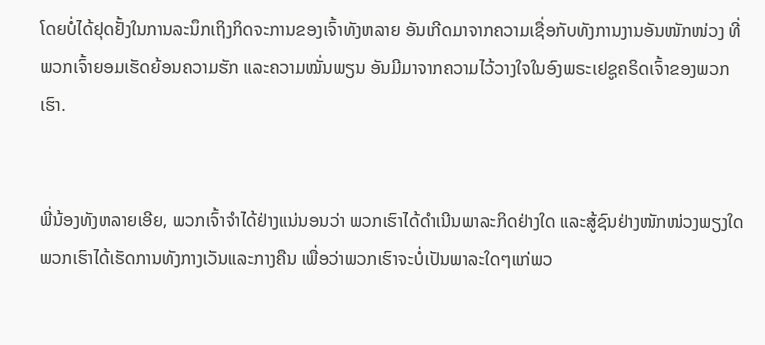ໂດຍບໍ່ໄດ້ຢຸດຢັ້ງໃນການລະນຶກເຖິງກິດຈະການຂອງເຈົ້າທັງຫລາຍ ອັນເກີດມາຈາກຄວາມເຊື່ອກັບທັງການງານອັນໜັກໜ່ວງ ທີ່ພວກເຈົ້າຍອມເຮັດຍ້ອນຄວາມຮັກ ແລະຄວາມໝັ່ນພຽນ ອັນມີມາຈາກຄວາມໄວ້ວາງໃຈໃນອົງພຣະເຢຊູຄຣິດເຈົ້າຂອງພວກເຮົາ.


ພີ່ນ້ອງທັງຫລາຍເອີຍ, ພວກເຈົ້າຈຳໄດ້ຢ່າງແນ່ນອນວ່າ ພວກເຮົາໄດ້ດຳເນີນພາລະກິດຢ່າງໃດ ແລະສູ້ຊົນຢ່າງໜັກໜ່ວງພຽງໃດ ພວກເຮົາໄດ້ເຮັດການທັງກາງເວັນແລະກາງຄືນ ເພື່ອວ່າພວກເຮົາຈະບໍ່ເປັນພາລະໃດໆແກ່ພວ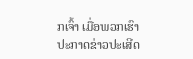ກເຈົ້າ ເມື່ອພວກເຮົາປະກາດຂ່າວປະເສີດ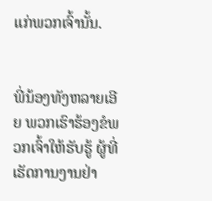ແກ່ພວກເຈົ້ານັ້ນ.


ພີ່ນ້ອງທັງຫລາຍເອີຍ ພວກເຮົາຮ້ອງຂໍພວກເຈົ້າໃຫ້ຮັບຮູ້ ຜູ້ທີ່ເຮັດການງານຢ່າ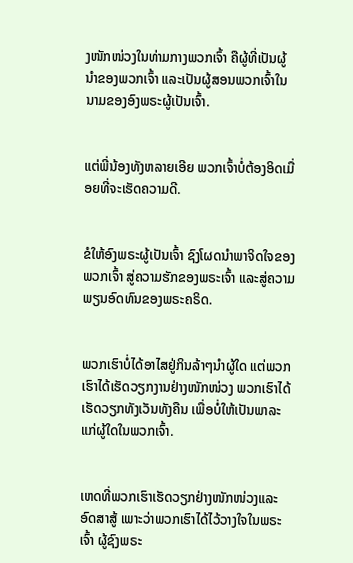ງໜັກໜ່ວງໃນທ່າມກາງພວກເຈົ້າ ຄືຜູ້ທີ່ເປັນຜູ້ນຳຂອງພວກເຈົ້າ ແລະເປັນຜູ້ສອນພວກເຈົ້າໃນນາມຂອງອົງພຣະຜູ້ເປັນເຈົ້າ.


ແຕ່ພີ່ນ້ອງທັງຫລາຍເອີຍ ພວກເຈົ້າບໍ່ຕ້ອງອິດເມື່ອຍທີ່ຈະເຮັດຄວາມດີ.


ຂໍໃຫ້ອົງພຣະຜູ້ເປັນເຈົ້າ ຊົງໂຜດນຳພາຈິດໃຈຂອງພວກເຈົ້າ ສູ່ຄວາມຮັກຂອງພຣະເຈົ້າ ແລະສູ່ຄວາມພຽນອົດທົນຂອງພຣະຄຣິດ.


ພວກເຮົາບໍ່ໄດ້ອາໄສຢູ່ກິນລ້າໆນຳຜູ້ໃດ ແຕ່ພວກເຮົາໄດ້ເຮັດວຽກງານຢ່າງໜັກໜ່ວງ ພວກເຮົາໄດ້ເຮັດວຽກທັງເວັນທັງຄືນ ເພື່ອບໍ່ໃຫ້ເປັນພາລະແກ່ຜູ້ໃດໃນພວກເຈົ້າ.


ເຫດທີ່ພວກເຮົາເຮັດວຽກຢ່າງໜັກໜ່ວງແລະອົດສາສູ້ ເພາະວ່າພວກເຮົາໄດ້ໄວ້ວາງໃຈໃນພຣະເຈົ້າ ຜູ້ຊົງພຣະ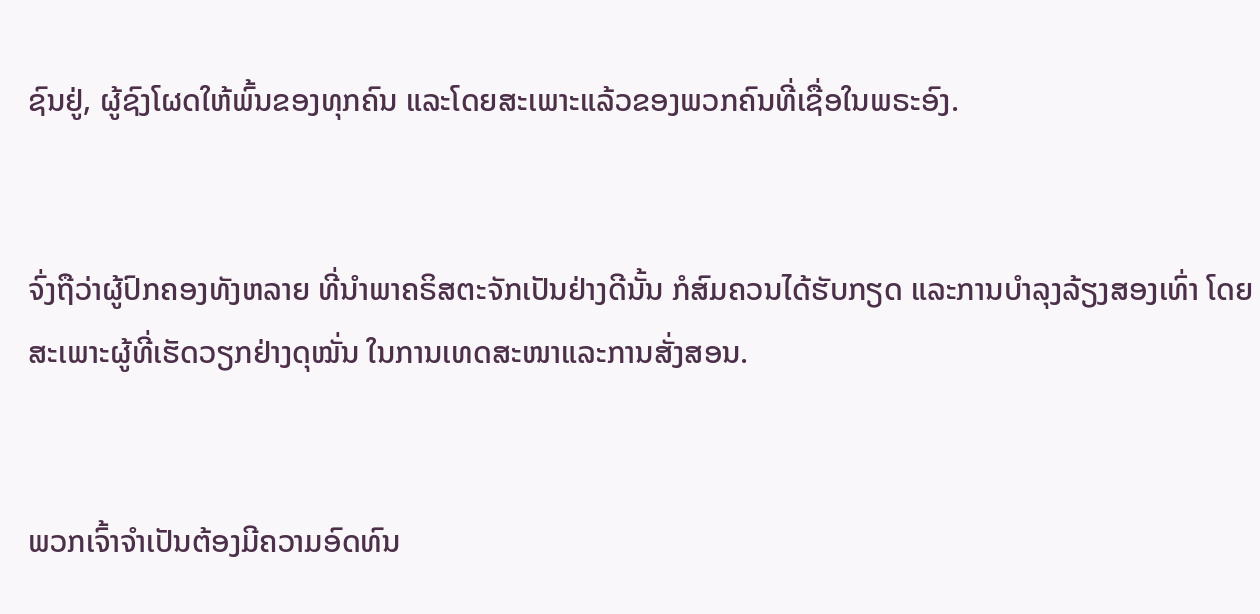ຊົນຢູ່, ຜູ້ຊົງໂຜດໃຫ້ພົ້ນຂອງທຸກຄົນ ແລະໂດຍສະເພາະແລ້ວຂອງພວກຄົນທີ່ເຊື່ອໃນພຣະອົງ.


ຈົ່ງຖືວ່າຜູ້ປົກຄອງທັງຫລາຍ ທີ່ນຳພາຄຣິສຕະຈັກເປັນຢ່າງດີນັ້ນ ກໍສົມຄວນໄດ້ຮັບກຽດ ແລະການບຳລຸງລ້ຽງສອງເທົ່າ ໂດຍສະເພາະຜູ້ທີ່ເຮັດວຽກຢ່າງດຸໝັ່ນ ໃນການເທດສະໜາແລະການສັ່ງສອນ.


ພວກເຈົ້າຈຳເປັນຕ້ອງມີຄວາມອົດທົນ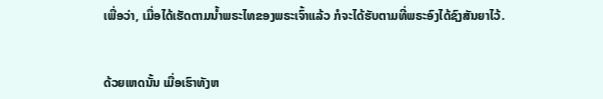ເພື່ອວ່າ, ເມື່ອໄດ້ເຮັດຕາມນໍ້າພຣະໄທຂອງພຣະເຈົ້າແລ້ວ ກໍຈະໄດ້ຮັບຕາມທີ່ພຣະອົງໄດ້ຊົງສັນຍາໄວ້.


ດ້ວຍເຫດນັ້ນ ເມື່ອເຮົາທັງຫ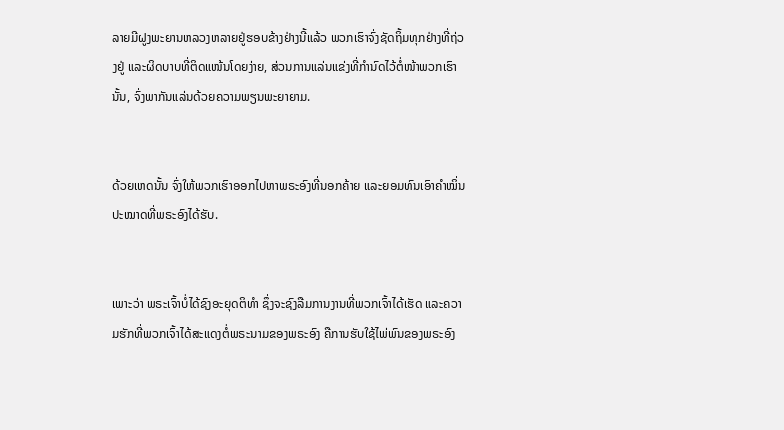ລາຍມີຝູງພະຍານຫລວງຫລາຍຢູ່ຮອບຂ້າງຢ່າງນີ້ແລ້ວ ພວກເຮົາຈົ່ງຊັດຖິ້ມທຸກຢ່າງທີ່ຖ່ວງຢູ່ ແລະຜິດບາບທີ່ຕິດແໜ້ນໂດຍງ່າຍ, ສ່ວນການແລ່ນແຂ່ງທີ່ກຳນົດໄວ້ຕໍ່ໜ້າພວກເຮົານັ້ນ, ຈົ່ງພາກັນແລ່ນດ້ວຍຄວາມພຽນພະຍາຍາມ.


ດ້ວຍເຫດນັ້ນ ຈົ່ງໃຫ້ພວກເຮົາອອກໄປຫາພຣະອົງທີ່ນອກຄ້າຍ ແລະຍອມທົນເອົາຄຳໝິ່ນປະໝາດທີ່ພຣະອົງໄດ້ຮັບ.


ເພາະວ່າ ພຣະເຈົ້າບໍ່ໄດ້ຊົງອະຍຸດຕິທຳ ຊຶ່ງຈະຊົງລືມການງານທີ່ພວກເຈົ້າໄດ້ເຮັດ ແລະຄວາມຮັກທີ່ພວກເຈົ້າໄດ້ສະແດງຕໍ່ພຣະນາມຂອງພຣະອົງ ຄືການຮັບໃຊ້ໄພ່ພົນຂອງພຣະອົງ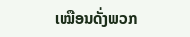ເໝືອນດັ່ງພວກ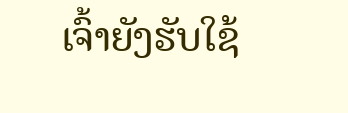ເຈົ້າຍັງຮັບໃຊ້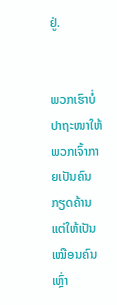ຢູ່.


ພວກເຮົາບໍ່ປາຖະໜາໃຫ້ພວກເຈົ້າກາຍເປັນຄົນກຽດຄ້ານ ແຕ່ໃຫ້ເປັນເໝືອນຄົນເຫຼົ່າ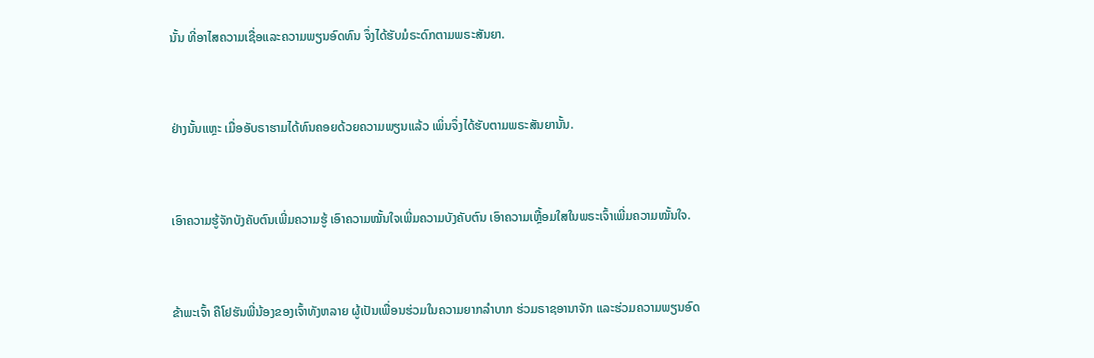ນັ້ນ ທີ່ອາໄສຄວາມເຊື່ອແລະຄວາມພຽນອົດທົນ ຈຶ່ງໄດ້ຮັບມໍຣະດົກຕາມພຣະສັນຍາ.


ຢ່າງນັ້ນແຫຼະ ເມື່ອອັບຣາຮາມໄດ້ທົນຄອຍດ້ວຍຄວາມພຽນແລ້ວ ເພິ່ນຈຶ່ງໄດ້ຮັບຕາມພຣະສັນຍານັ້ນ.


ເອົາຄວາມຮູ້ຈັກບັງຄັບຕົນເພີ່ມຄວາມຮູ້ ເອົາຄວາມໝັ້ນໃຈເພີ່ມຄວາມບັງຄັບຕົນ ເອົາຄວາມເຫຼື້ອມໃສໃນພຣະເຈົ້າເພີ່ມຄວາມໝັ້ນໃຈ.


ຂ້າພະເຈົ້າ ຄືໂຢຮັນພີ່ນ້ອງຂອງເຈົ້າທັງຫລາຍ ຜູ້ເປັນເພື່ອນຮ່ວມໃນຄວາມຍາກລຳບາກ ຮ່ວມຣາຊອານາຈັກ ແລະຮ່ວມຄວາມພຽນອົດ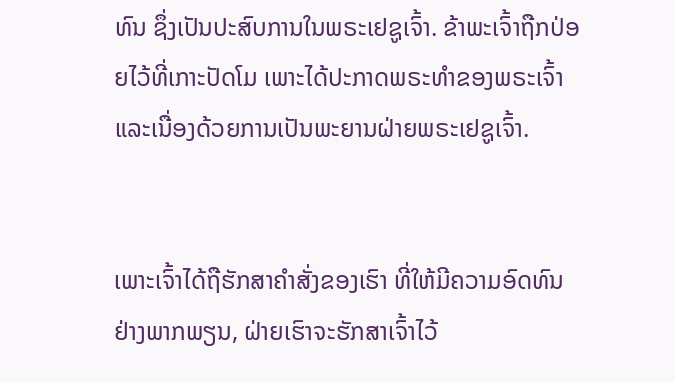ທົນ ຊຶ່ງເປັນປະສົບການໃນພຣະເຢຊູເຈົ້າ. ຂ້າພະເຈົ້າຖືກປ່ອຍໄວ້ທີ່ເກາະປັດໂມ ເພາະໄດ້ປະກາດພຣະທຳຂອງພຣະເຈົ້າ ແລະເນື່ອງດ້ວຍການເປັນພະຍານຝ່າຍພຣະເຢຊູເຈົ້າ.


ເພາະເຈົ້າໄດ້ຖືຮັກສາຄຳສັ່ງຂອງເຮົາ ທີ່ໃຫ້ມີຄວາມອົດທົນຢ່າງພາກພຽນ, ຝ່າຍເຮົາຈະຮັກສາເຈົ້າໄວ້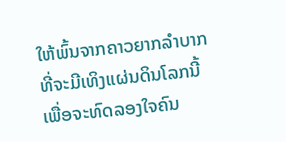ໃຫ້ພົ້ນຈາກຄາວຍາກລຳບາກ ທີ່ຈະມີເທິງແຜ່ນດິນໂລກນີ້ ເພື່ອຈະທົດລອງໃຈຄົນ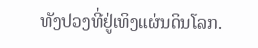ທັງປວງທີ່ຢູ່ເທິງແຜ່ນດິນໂລກ.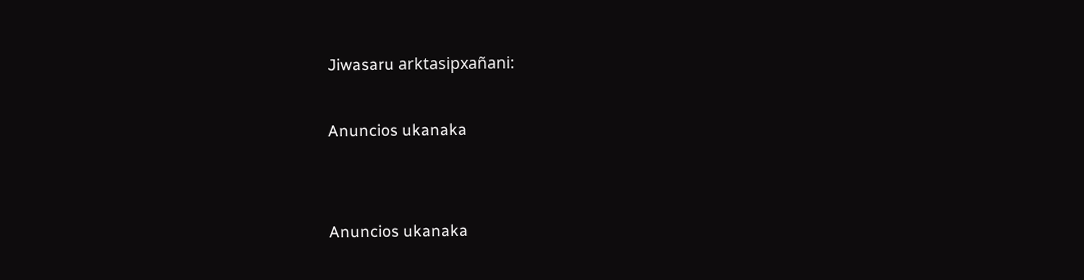Jiwasaru arktasipxañani:

Anuncios ukanaka


Anuncios ukanaka